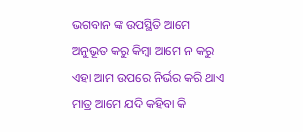ଭଗବାନ ଙ୍କ ଉପସ୍ଥିତି ଆମେ ଅନୁଭୂତ କରୁ କିମ୍ବା ଆମେ ନ କରୁ ଏହା ଆମ ଉପରେ ନିର୍ଭର କରି ଥାଏ ମାତ୍ର ଆମେ ଯଦି କହିବା କି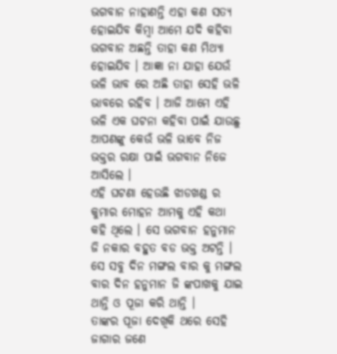ଭଗବାନ ନାହାଣନ୍ତି ଏହା କଣ ସତ୍ୟ ହୋଇଯିବ କିମ୍ବା ଆମେ ଯଦି କହିବା ଭଗବାନ ଅଛନ୍ତି ତାହା କଣ ମିଥ୍ୟା ହୋଇଯିବ । ଆଜ୍ଞା ନା ଯାହା ଯେଉଁ ଭଳି ଭାବ ରେ ଅଛି ତାହା ସେହି ଭଳି ଭାବରେ ରହିବ । ଆଜି ଆମେ ଏହି ଭଳି ଏକ ଘଟନା କହିବା ପାଇଁ ଯାଉଛୁ ଆପଣଙ୍କୁ କେଉଁ ଭଳି ଭାବେ ନିଜ ଭକ୍ତର ରକ୍ଷା ପାଇଁ ଭଗବାନ ନିଜେ ଆସିଲେ ।
ଏହି ଘଟଣା ହେଉଛି ଝାଡଖଣ୍ଡ ର କୁମାର ମୋହନ ଆମକୁ ଏହି କଥା କହି ଥିଲେ । ସେ ଭଗବାନ ହନୁମାନ ଜି ନକାର ବହୁତ ବଡ ଭକ୍ତ ଅଟନ୍ତି । ସେ ସବୁ ଦିନ ମଙ୍ଗଲ ବାର କୁ ମଙ୍ଗଲ ବାର ଦିନ ହନୁମାନ ଜି ଙ୍କପାଖକୁ ଯାଇ ଥାନ୍ତି ଓ ପୂଜା କରି ଥାନ୍ତି ।
ତାଙ୍କର ପୂଜା ଦେଖିକି ଥରେ ସେହି ଜାଗାର ଜଣେ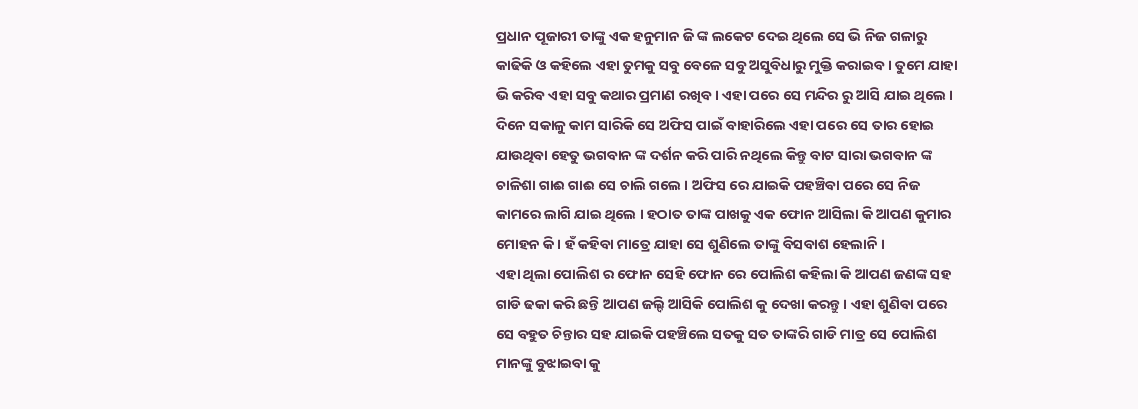ପ୍ରଧାନ ପୂଜାରୀ ତାଙ୍କୁ ଏକ ହନୁମାନ ଜି ଙ୍କ ଲକେଟ ଦେଇ ଥିଲେ ସେ ଭି ନିଜ ଗଳାରୁ କାଢିକି ଓ କହିଲେ ଏହା ତୁମକୁ ସବୁ ବେଳେ ସବୁ ଅସୁବିଧାରୁ ମୁକ୍ତି କରାଇବ । ତୁମେ ଯାହା ଭି କରିବ ଏହା ସବୁ କଥାର ପ୍ରମାଣ ରଖିବ । ଏହା ପରେ ସେ ମନ୍ଦିର ରୁ ଆସି ଯାଇ ଥିଲେ ।
ଦିନେ ସକାଳୁ କାମ ସାରିକି ସେ ଅଫିସ ପାଇଁ ବାହାରିଲେ ଏହା ପରେ ସେ ତାର ହୋଇ ଯାଉଥିବା ହେତୁ ଭଗବାନ ଙ୍କ ଦର୍ଶନ କରି ପାରି ନଥିଲେ କିନ୍ତୁ ବାଟ ସାରା ଭଗବାନ ଙ୍କ ଚାଳିଶା ଗାଈ ଗାଈ ସେ ଚାଲି ଗଲେ । ଅଫିସ ରେ ଯାଇକି ପହଞ୍ଚିବା ପରେ ସେ ନିଜ କାମରେ ଲାଗି ଯାଇ ଥିଲେ । ହଠାତ ତାଙ୍କ ପାଖକୁ ଏକ ଫୋନ ଆସିଲା କି ଆପଣ କୁମାର ମୋହନ କି । ହଁ କହିବା ମାତ୍ରେ ଯାହା ସେ ଶୁଣିଲେ ତାଙ୍କୁ ବିସବାଶ ହେଲାନି ।
ଏହା ଥିଲା ପୋଲିଶ ର ଫୋନ ସେହି ଫୋନ ରେ ପୋଲିଶ କହିଲା କି ଆପଣ ଜଣଙ୍କ ସହ ଗାଡି ଢକା କରି ଛନ୍ତି ଆପଣ ଜଲ୍ଦି ଆସିକି ପୋଲିଶ କୁ ଦେଖା କରନ୍ତୁ । ଏହା ଶୁଣିବା ପରେ ସେ ବହୁତ ଚିନ୍ତାର ସହ ଯାଇକି ପହଞ୍ଚିଲେ ସତକୁ ସତ ତାଙ୍କରି ଗାଡି ମାତ୍ର ସେ ପୋଲିଶ ମାନଙ୍କୁ ବୁଝାଇବା କୁ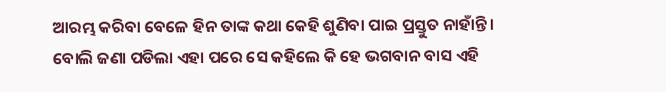ଆରମ୍ଭ କରିବା ବେଳେ ହିନ ତାଙ୍କ କଥା କେହି ଶୁଣିବା ପାଇ ପ୍ରସ୍ତୁତ ନାହାଁନ୍ତି ।
ବୋଲି ଜଣା ପଡିଲା ଏହା ପରେ ସେ କହିଲେ କି ହେ ଭଗବାନ ବାସ ଏହି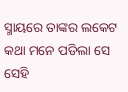ସ୍ମାୟରେ ତାଙ୍କର ଲକେଟ କଥା ମନେ ପଡିଲା ସେ ସେହି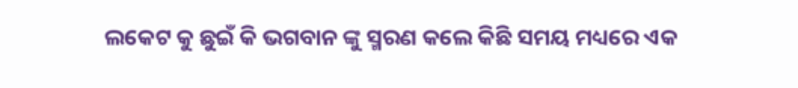ଲକେଟ କୁ ଛୁଇଁ କି ଭଗବାନ ଙ୍କୁ ସ୍ମରଣ କଲେ କିଛି ସମୟ ମଧ୍ୟରେ ଏକ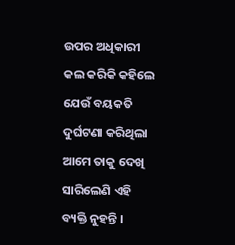ଉପର ଅଧିକାରୀ କଲ କରିକି କହିଲେ ଯେଉଁ ବୟକତି ଦୁର୍ଘଟଣା କରିଥିଲା ଆମେ ତାକୁ ଦେଖି ସାରିଲେଣି ଏହି ବ୍ୟକ୍ତି ନୁହନ୍ତି ।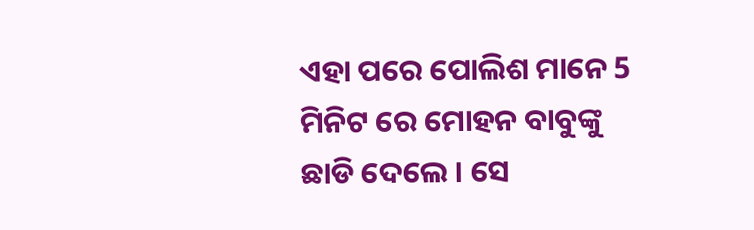ଏହା ପରେ ପୋଲିଶ ମାନେ 5 ମିନିଟ ରେ ମୋହନ ବାବୁଙ୍କୁ ଛାଡି ଦେଲେ । ସେ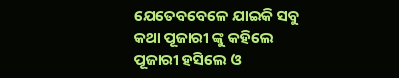ଯେତେବବେଳେ ଯାଇକି ସବୁ କଥା ପୂଜାରୀ ଙ୍କୁ କହିଲେ ପୂଜାରୀ ହସିଲେ ଓ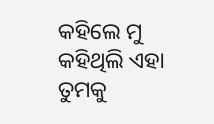କହିଲେ ମୁ କହିଥିଲି ଏହା ତୁମକୁ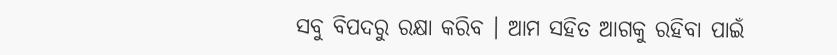ସବୁ ବିପଦରୁ ରକ୍ଷା କରିବ । ଆମ ସହିତ ଆଗକୁ ରହିବା ପାଇଁ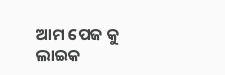ଆମ ପେଜ କୁ ଲାଇକ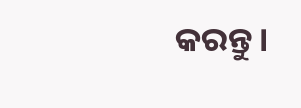କରନ୍ତୁ ।